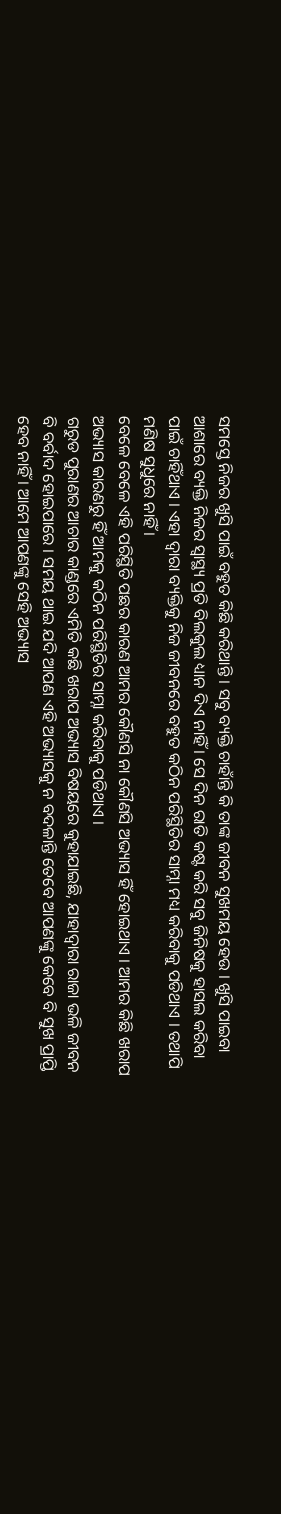ସମସ୍ତେ ନିଜର ଖୁସି ପାଇଁ ବହୁତ କିଛି କରିଥାନ୍ତି । ସବୁ ବ୍ୟକ୍ତି ଚାହାଁନ୍ତି କି ତାଙ୍କ ଜୀବନ ସୁଖମୟ ହେଉ । ଖୁସି ପାଇବା ଆଶାରେ ବ୍ୟକ୍ତି ନିଜର ସ୍ୱାସ୍ଥ୍ୟ ପ୍ରତି ବିଲକୁଲ ଧ୍ୟାନ ଦିଏ ନାହିଁ । ସେ ଦିନ ରାତି କଷ୍ଟ କରି ସବୁ ଜିନିଷକୁ ହାସଲ କରିବା ପାଇଁ ଚାହିଁଥାଏ । ଏହା ଦ୍ଵାରା ବ୍ୟକ୍ତିକୁ ନିଜ ଜୀବନରେ ବହୁତ କଠିନ ପରିସ୍ଥିତିର ସାମ୍ନା ମଧ୍ୟ କରିବାକୁ ପଡିଥାଏ । ତଥାପି ମଣିଷ ସୁଧୁରେ ନାହିଁ ।
ବେଳେ ବେଳେ ଏହି ପରିସ୍ଥିତି ପଛର କାରଣ ଆମର କୌଣସି ନା କୌଣସି ଅଭ୍ୟାସ ହିଁ ହୋଇଥାଏ । ଆମର କିଛି ଖରାପ ଅଭ୍ୟାସ କାରଣରୁ ହିଁ ଆମକୁ କଠିନ ପରିସ୍ଥିତିର ସାମ୍ନା କରିବାକୁ ପଡିଥାଏ ।
ଗରୁଡ ପୁରାଣର ଆଚାର କାଣ୍ଡରେ ଏମିତି କଛି ଖରାପ ଅଭ୍ୟାସ ବିଷୟରେ କୁହାଯାଇଛି, ଯାହାଦ୍ୱାରା ରାଜା ଭଳି ଜୀବନ ବି ବର୍ବାଦ ହୋଇପାରେ । ସମୟ ଥାଇ ଯଦି ଆପଣ ଏହି ଅଭ୍ୟାସକୁ ନ ବଦଳାନ୍ତି ତେବେ ଆପଣଙ୍କୁ କେବେ ବି ସୁଖ ପ୍ରାପ୍ତି ହେବ ନାହିଁ । ଆମେ ଆପଣଙ୍କୁ ସେହି ଅଭ୍ୟାସ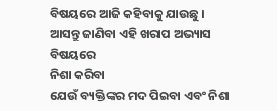ବିଷୟରେ ଆଜି କହିବାକୁ ଯାଉଛୁ ।
ଆସନ୍ତୁ ଜାଣିବା ଏହି ଖରାପ ଅଭ୍ୟାସ ବିଷୟରେ
ନିଶା କରିବା
ଯେଉଁ ବ୍ୟକ୍ତିଙ୍କର ମଦ ପିଇବା ଏବଂ ନିଶା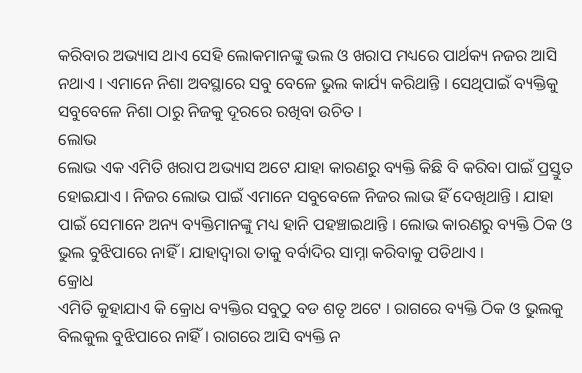କରିବାର ଅଭ୍ୟାସ ଥାଏ ସେହି ଲୋକମାନଙ୍କୁ ଭଲ ଓ ଖରାପ ମଧ୍ୟରେ ପାର୍ଥକ୍ୟ ନଜର ଆସି ନଥାଏ । ଏମାନେ ନିଶା ଅବସ୍ଥାରେ ସବୁ ବେଳେ ଭୁଲ କାର୍ଯ୍ୟ କରିଥାନ୍ତି । ସେଥିପାଇଁ ବ୍ୟକ୍ତିକୁ ସବୁବେଳେ ନିଶା ଠାରୁ ନିଜକୁ ଦୂରରେ ରଖିବା ଉଚିତ ।
ଲୋଭ
ଲୋଭ ଏକ ଏମିତି ଖରାପ ଅଭ୍ୟାସ ଅଟେ ଯାହା କାରଣରୁ ବ୍ୟକ୍ତି କିଛି ବି କରିବା ପାଇଁ ପ୍ରସ୍ତୁତ ହୋଇଯାଏ । ନିଜର ଲୋଭ ପାଇଁ ଏମାନେ ସବୁବେଳେ ନିଜର ଲାଭ ହିଁ ଦେଖିଥାନ୍ତି । ଯାହା ପାଇଁ ସେମାନେ ଅନ୍ୟ ବ୍ୟକ୍ତିମାନଙ୍କୁ ମଧ୍ୟ ହାନି ପହଞ୍ଚାଇଥାନ୍ତି । ଲୋଭ କାରଣରୁ ବ୍ୟକ୍ତି ଠିକ ଓ ଭୁଲ ବୁଝିପାରେ ନାହିଁ । ଯାହାଦ୍ୱାରା ତାକୁ ବର୍ବାଦିର ସାମ୍ନା କରିବାକୁ ପଡିଥାଏ ।
କ୍ରୋଧ
ଏମିତି କୁହାଯାଏ କି କ୍ରୋଧ ବ୍ୟକ୍ତିର ସବୁଠୁ ବଡ ଶତୃ ଅଟେ । ରାଗରେ ବ୍ୟକ୍ତି ଠିକ ଓ ଭୁଲକୁ ବିଲକୁଲ ବୁଝିପାରେ ନାହିଁ । ରାଗରେ ଆସି ବ୍ୟକ୍ତି ନ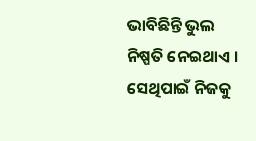ଭାବିଛିନ୍ତି ଭୁଲ ନିଷ୍ପତି ନେଇଥାଏ । ସେଥିପାଇଁ ନିଜକୁ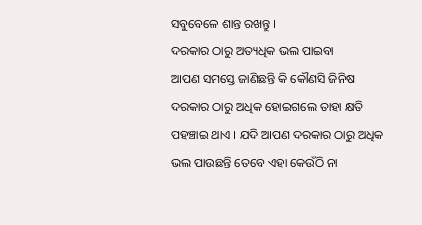ସବୁବେଳେ ଶାନ୍ତ ରଖନ୍ତୁ ।
ଦରକାର ଠାରୁ ଅତ୍ୟଧିକ ଭଲ ପାଇବା
ଆପଣ ସମସ୍ତେ ଜାଣିଛନ୍ତି କି କୌଣସି ଜିନିଷ ଦରକାର ଠାରୁ ଅଧିକ ହୋଇଗଲେ ତାହା କ୍ଷତି ପହଞ୍ଚାଇ ଥାଏ । ଯଦି ଆପଣ ଦରକାର ଠାରୁ ଅଧିକ ଭଲ ପାଉଛନ୍ତି ତେବେ ଏହା କେଉଁଠି ନା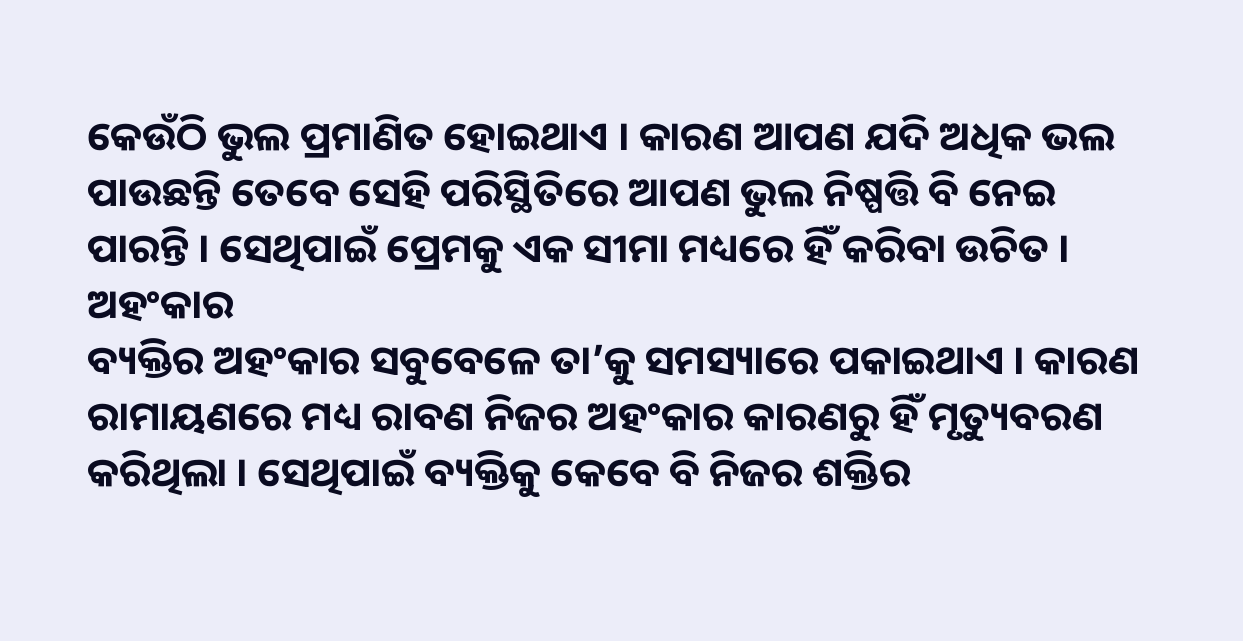କେଉଁଠି ଭୁଲ ପ୍ରମାଣିତ ହୋଇଥାଏ । କାରଣ ଆପଣ ଯଦି ଅଧିକ ଭଲ ପାଉଛନ୍ତି ତେବେ ସେହି ପରିସ୍ଥିତିରେ ଆପଣ ଭୁଲ ନିଷ୍ପତ୍ତି ବି ନେଇ ପାରନ୍ତି । ସେଥିପାଇଁ ପ୍ରେମକୁ ଏକ ସୀମା ମଧ୍ୟରେ ହିଁ କରିବା ଉଚିତ ।
ଅହଂକାର
ବ୍ୟକ୍ତିର ଅହଂକାର ସବୁବେଳେ ତା’କୁ ସମସ୍ୟାରେ ପକାଇଥାଏ । କାରଣ ରାମାୟଣରେ ମଧ୍ୟ ରାବଣ ନିଜର ଅହଂକାର କାରଣରୁ ହିଁ ମୃତ୍ୟୁବରଣ କରିଥିଲା । ସେଥିପାଇଁ ବ୍ୟକ୍ତିକୁ କେବେ ବି ନିଜର ଶକ୍ତିର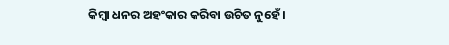କିମ୍ବା ଧନର ଅହଂକାର କରିବା ଉଚିତ ନୁହେଁ ।